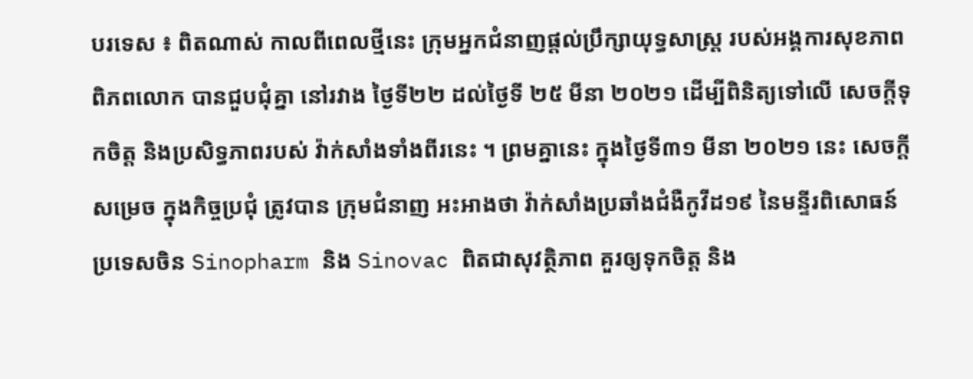បរទេស ៖ ពិតណាស់ កាលពីពេលថ្មីនេះ ក្រុមអ្នកជំនាញផ្តល់ប្រឹក្សាយុទ្ធសាស្ត្រ របស់អង្គការសុខភាពពិភពលោក បានជួបជុំគ្នា នៅរវាង ថ្ងៃទី២២ ដល់ថ្ងៃទី ២៥ មីនា ២០២១ ដើម្បីពិនិត្យទៅលើ សេចក្តីទុកចិត្ត និងប្រសិទ្ធភាពរបស់ វ៉ាក់សាំងទាំងពីរនេះ ។ ព្រមគ្នានេះ ក្នុងថ្ងៃទី៣១ មីនា ២០២១ នេះ សេចក្តីសម្រេច ក្នុងកិច្ចប្រជុំ ត្រូវបាន ក្រុមជំនាញ អះអាងថា វ៉ាក់សាំងប្រឆាំងជំងឺកូវីដ១៩ នៃមន្ទីរពិសោធន៍ប្រទេសចិន Sinopharm និង Sinovac ពិតជាសុវត្ថិភាព គួរឲ្យទុកចិត្ត និង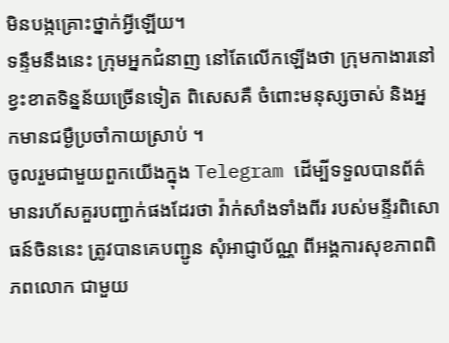មិនបង្កគ្រោះថ្នាក់អ្វីឡើយ។
ទន្ទឹមនឹងនេះ ក្រុមអ្នកជំនាញ នៅតែលើកឡើងថា ក្រុមកាងារនៅ ខ្វះខាតទិន្នន័យច្រើនទៀត ពិសេសគឺ ចំពោះមនុស្សចាស់ និងអ្នកមានជម្ងឺប្រចាំកាយស្រាប់ ។
ចូលរួមជាមួយពួកយើងក្នុង Telegram ដើម្បីទទួលបានព័ត៌មានរហ័សគួរបញ្ជាក់ផងដែរថា វ៉ាក់សាំងទាំងពីរ របស់មន្ទីរពិសោធន៍ចិននេះ ត្រូវបានគេបញ្ជូន សុំអាជ្ញាប័ណ្ណ ពីអង្គការសុខភាពពិភពលោក ជាមួយ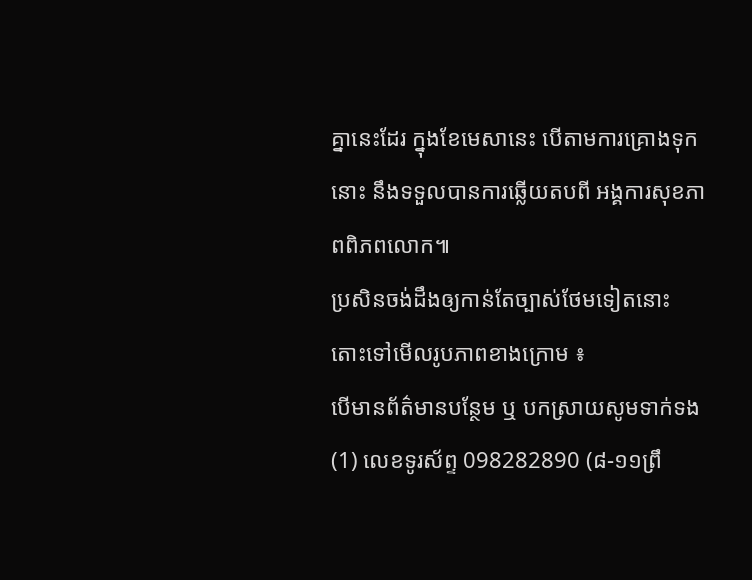គ្នានេះដែរ ក្នុងខែមេសានេះ បើតាមការគ្រោងទុកនោះ នឹងទទួលបានការឆ្លើយតបពី អង្គការសុខភាពពិភពលោក៕
ប្រសិនចង់ដឹងឲ្យកាន់តែច្បាស់ថែមទៀតនោះ តោះទៅមើលរូបភាពខាងក្រោម ៖
បើមានព័ត៌មានបន្ថែម ឬ បកស្រាយសូមទាក់ទង (1) លេខទូរស័ព្ទ 098282890 (៨-១១ព្រឹ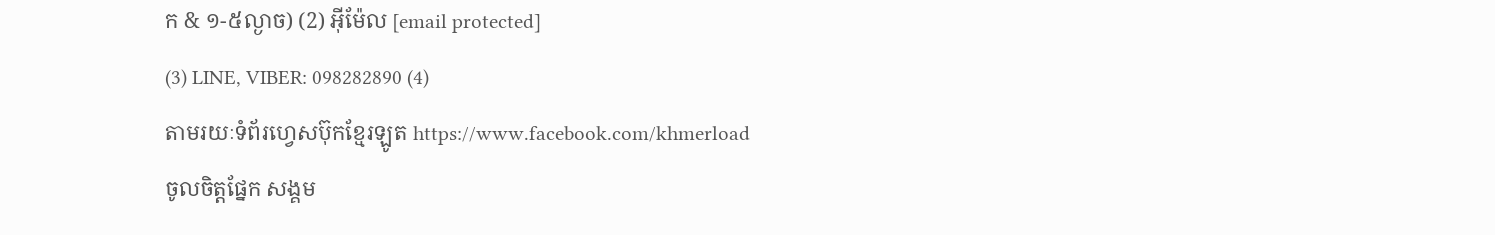ក & ១-៥ល្ងាច) (2) អ៊ីម៉ែល [email protected]
(3) LINE, VIBER: 098282890 (4)
តាមរយៈទំព័រហ្វេសប៊ុកខ្មែរឡូត https://www.facebook.com/khmerload
ចូលចិត្តផ្នែក សង្គម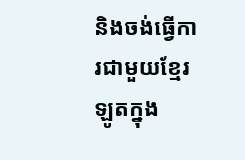និងចង់ធ្វើការជាមួយខ្មែរឡូតក្នុង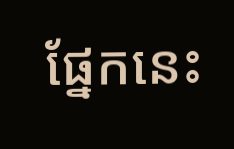ផ្នែកនេះ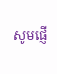សូមផ្ញើ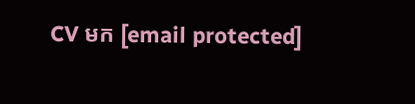CV មក [email protected]